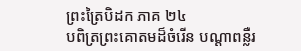ព្រះត្រៃបិដក ភាគ ២៤
បពិត្រព្រះគោតមដ៏ចំរើន បណ្តាពន្លឺរ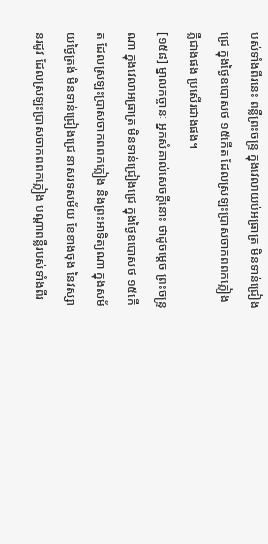បស់ទាំងពីរនេះ ពន្លឺព្រះចន្ទ្រ ក្នុងវេលាយប់អធ្រាត្រ មិនទាន់ជ្រៀងជ្រេ ក្នុងថ្ងៃឧបោសថ ១៥កើត ដែលស្រឡះប្រាសចាកពពកភ្លៀង ភ្លឺជាងផង ប្រសើរជាងផង។
[១៥៨] ម្នាលកច្ចានៈ អ្នកសំគាល់សេចក្តីនោះ ថាដូចម្តេច ព្រះចន្ទ្រណា ក្នុងវេលាអធ្រាត្រ មិនទាន់ជ្រៀងជ្រេ ក្នុងថ្ងៃឧបោសថ ១៥កើត ដែលស្រឡះប្រាសចាកពពកភ្លៀង និងព្រះអាទិត្យណា ក្នុងសម័យថ្ងៃត្រង់ មិនទាន់ជ្រៀងជ្រេ នាសរទសម័យ ខែខាងចុង នៃវស្សានរដូវ ដែលស្រឡះប្រាសចាកពពកភ្លៀង បណ្តាពន្លឺរបស់ទាំងពីរ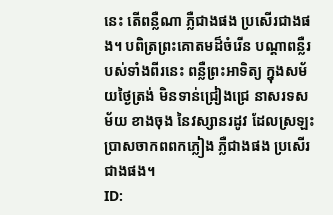នេះ តើពន្លឺណា ភ្លឺជាងផង ប្រសើរជាងផង។ បពិត្រព្រះគោតមដ៏ចំរើន បណ្តាពន្លឺរបស់ទាំងពីរនេះ ពន្លឺព្រះអាទិត្យ ក្នុងសម័យថ្ងៃត្រង់ មិនទាន់ជ្រៀងជ្រេ នាសរទសម័យ ខាងចុង នៃវស្សានរដូវ ដែលស្រឡះប្រាសចាកពពកភ្លៀង ភ្លឺជាងផង ប្រសើរជាងផង។
ID: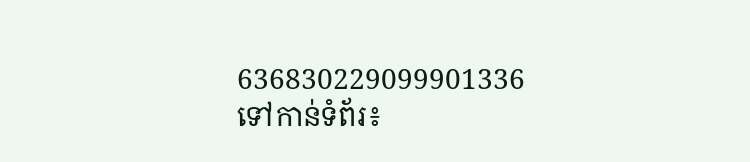636830229099901336
ទៅកាន់ទំព័រ៖